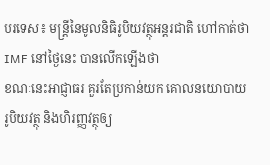បរទេស៖ មន្ត្រីនៃមូលនិធិរូបិយវត្ថុអន្តរជាតិ ហៅកាត់ថា IMF នៅថ្ងៃនេះ បានលើកឡើងថា
ខណៈនេះអាជ្ញាធរ គួរតែប្រកាន់យក គោលនយោបាយរូបិយវត្ថុ និងហិរញ្ញវត្ថុឲ្យ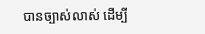បានច្បាស់លាស់ ដើម្បី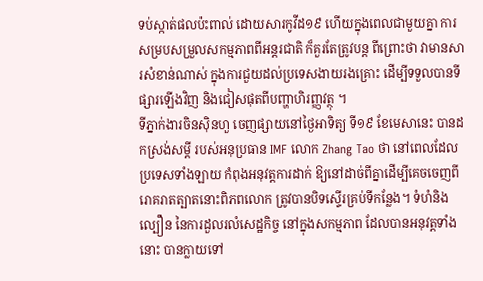ទប់ស្កាត់ផលប៉ះពាល់ ដោយសារកូវីដ១៩ ហើយក្នុងពេលជាមួយគ្នា ការសម្របសម្រួលសកម្មភាពពីអន្តរជាតិ ក៏គួរតែត្រូវបន្ត ពីព្រោះថា វាមានសារសំខាន់ណាស់ ក្នុងការជួយដល់ប្រទេសងាយរងគ្រោះ ដើម្បីទទួលបានទីផ្សារឡើងវិញ និងជៀសផុតពីបញ្ហាហិរញ្ញវត្ថុ ។
ទីភ្នាក់ងារចិនស៊ិនហួ ចេញផ្សាយនៅថ្ងៃអាទិត្យ ទី១៩ ខែមេសានេះ បានដកស្រង់សម្តី របស់អនុប្រធាន IMF លោក Zhang Tao ថា នៅពេលដែលប្រទេសទាំងឡាយ កំពុងអនុវត្តការដាក់ ឱ្យនៅដាច់ពីគ្នាដើម្បីគេចចេញពី រោគរាតត្បាតនោះពិភពលោក ត្រូវបានបិទស្ទើរគ្រប់ទីកន្លែង។ ទំហំនិងល្បឿន នៃការដួលរលំសេដ្ឋកិច្ច នៅក្នុងសកម្មភាព ដែលបានអនុវត្តទាំងនោះ បានក្លាយទៅ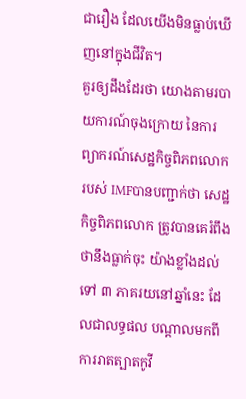ជារឿង ដែលយើងមិនធ្លាប់ឃើញនៅក្នុងជីវិត។
គួរឲ្យដឹងដែរថា យោងតាមរបាយការណ៍ចុងក្រោយ នៃការព្យាករណ៍សេដ្ឋកិច្ចពិភពលោករបស់ IMFបានបញ្ជាក់ថា សេដ្ឋកិច្ចពិភពលោក ត្រូវបានគេរំពឹងថានឹងធ្លាក់ចុះ យ៉ាងខ្លាំងដល់ទៅ ៣ ភាគរយនៅឆ្នាំនេះ ដែលជាលទ្ធផល បណ្តាលមកពីការរាតត្បាតកូវី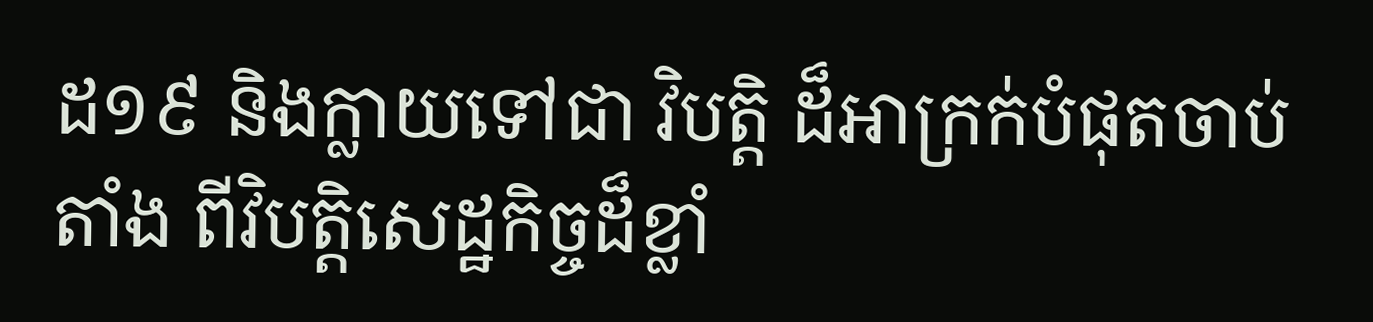ដ១៩ និងក្លាយទៅជា វិបត្តិ ដ៏អាក្រក់បំផុតចាប់តាំង ពីវិបត្តិសេដ្ឋកិច្ចដ៏ខ្លាំ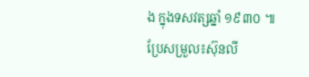ង ក្នុងទសវត្សឆ្នាំ ១៩៣០ ៕
ប្រែសម្រួល៖ស៊ុនលី